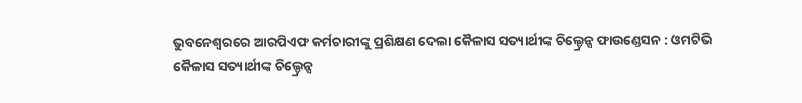ଭୁବନେଶ୍ୱରରେ ଆରପିଏଫ କର୍ମଚାରୀଙ୍କୁ ପ୍ରଶିକ୍ଷଣ ଦେଲା କୈଳାସ ସତ୍ୟାର୍ଥୀଙ୍କ ଚିଲ୍ଡ୍ରେନ୍ସ ଫାଉଣ୍ଡେସନ : ଓମଟିଭି
କୈଳାସ ସତ୍ୟାର୍ଥୀଙ୍କ ଚିଲ୍ଡ୍ରେନ୍ସ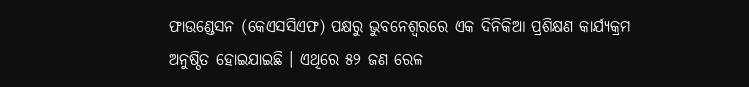ଫାଉଣ୍ଡେସନ (କେଏସସିଏଫ) ପକ୍ଷରୁ ଭୁବନେଶ୍ୱରରେ ଏକ ଦିନିକିଆ ପ୍ରଶିକ୍ଷଣ କାର୍ଯ୍ୟକ୍ରମ ଅନୁଷ୍ଠିତ ହୋଇଯାଇଛି । ଏଥିରେ ୫୨ ଜଣ ରେଳ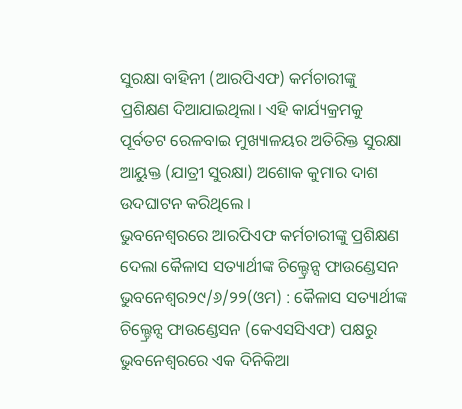ସୁରକ୍ଷା ବାହିନୀ (ଆରପିଏଫ) କର୍ମଚାରୀଙ୍କୁ ପ୍ରଶିକ୍ଷଣ ଦିଆଯାଇଥିଲା। ଏହି କାର୍ଯ୍ୟକ୍ରମକୁ ପୂର୍ବତଟ ରେଳବାଇ ମୁଖ୍ୟାଳୟର ଅତିରିକ୍ତ ସୁରକ୍ଷା ଆୟୁକ୍ତ (ଯାତ୍ରୀ ସୁରକ୍ଷା) ଅଶୋକ କୁମାର ଦାଶ ଉଦଘାଟନ କରିଥିଲେ ।
ଭୁବନେଶ୍ୱରରେ ଆରପିଏଫ କର୍ମଚାରୀଙ୍କୁ ପ୍ରଶିକ୍ଷଣ ଦେଲା କୈଳାସ ସତ୍ୟାର୍ଥୀଙ୍କ ଚିଲ୍ଡ୍ରେନ୍ସ ଫାଉଣ୍ଡେସନ
ଭୁବନେଶ୍ୱର୨୯/୬/୨୨(ଓମ) : କୈଳାସ ସତ୍ୟାର୍ଥୀଙ୍କ ଚିଲ୍ଡ୍ରେନ୍ସ ଫାଉଣ୍ଡେସନ (କେଏସସିଏଫ) ପକ୍ଷରୁ ଭୁବନେଶ୍ୱରରେ ଏକ ଦିନିକିଆ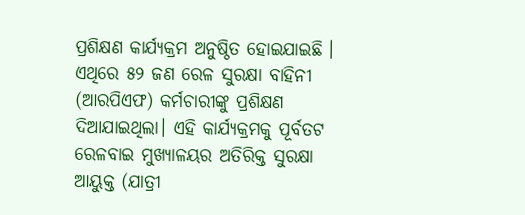ପ୍ରଶିକ୍ଷଣ କାର୍ଯ୍ୟକ୍ରମ ଅନୁଷ୍ଠିତ ହୋଇଯାଇଛି । ଏଥିରେ ୫୨ ଜଣ ରେଳ ସୁରକ୍ଷା ବାହିନୀ (ଆରପିଏଫ) କର୍ମଚାରୀଙ୍କୁ ପ୍ରଶିକ୍ଷଣ ଦିଆଯାଇଥିଲା। ଏହି କାର୍ଯ୍ୟକ୍ରମକୁ ପୂର୍ବତଟ ରେଳବାଇ ମୁଖ୍ୟାଳୟର ଅତିରିକ୍ତ ସୁରକ୍ଷା ଆୟୁକ୍ତ (ଯାତ୍ରୀ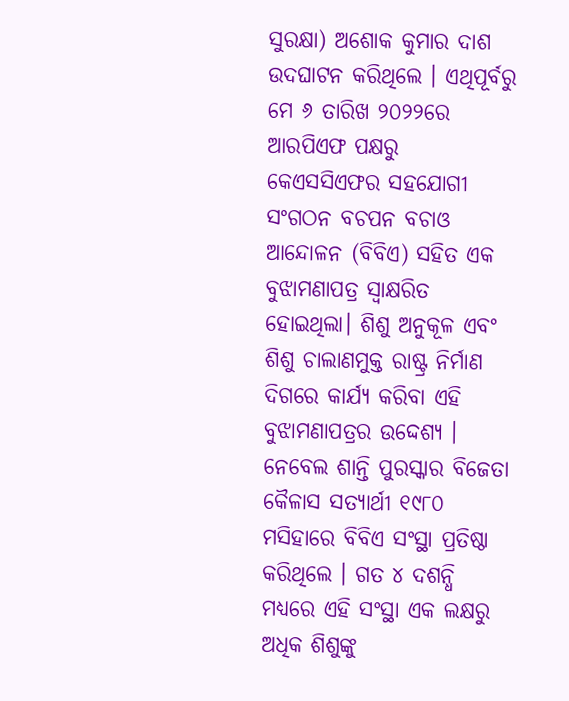ସୁରକ୍ଷା) ଅଶୋକ କୁମାର ଦାଶ ଉଦଘାଟନ କରିଥିଲେ । ଏଥିପୂର୍ବରୁ ମେ ୬ ତାରିଖ ୨୦୨୨ରେ ଆରପିଏଫ ପକ୍ଷରୁ କେଏସସିଏଫର ସହଯୋଗୀ ସଂଗଠନ ବଚପନ ବଚାଓ ଆନ୍ଦୋଳନ (ବିବିଏ) ସହିତ ଏକ ବୁଝାମଣାପତ୍ର ସ୍ୱାକ୍ଷରିତ ହୋଇଥିଲା। ଶିଶୁ ଅନୁକୂଳ ଏବଂ ଶିଶୁ ଚାଲାଣମୁକ୍ତ ରାଷ୍ଟ୍ର ନିର୍ମାଣ ଦିଗରେ କାର୍ଯ୍ୟ କରିବା ଏହି ବୁଝାମଣାପତ୍ରର ଉଦ୍ଦେଶ୍ୟ । ନେବେଲ ଶାନ୍ତି ପୁରସ୍କାର ବିଜେତା କୈଳାସ ସତ୍ୟାର୍ଥୀ ୧୯୮୦ ମସିହାରେ ବିବିଏ ସଂସ୍ଥା ପ୍ରତିଷ୍ଠା କରିଥିଲେ । ଗତ ୪ ଦଶନ୍ଧି ମଧ୍ୟରେ ଏହି ସଂସ୍ଥା ଏକ ଲକ୍ଷରୁ ଅଧିକ ଶିଶୁଙ୍କୁ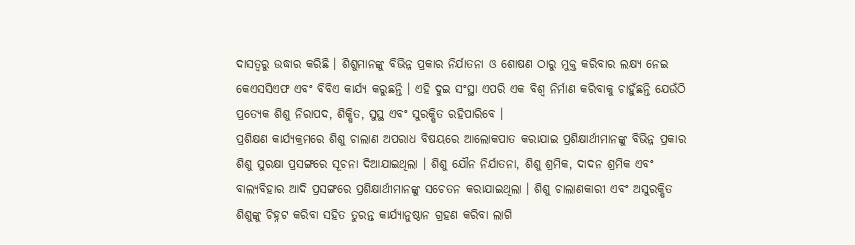ଦାସତ୍ୱରୁ ଉଦ୍ଧାର କରିଛି । ଶିଶୁମାନଙ୍କୁ ବିଭିନ୍ନ ପ୍ରକାର ନିର୍ଯାତନା ଓ ଶୋଷଣ ଠାରୁ ମୁକ୍ତ କରିବାର ଲକ୍ଷ୍ୟ ନେଇ କେଏସସିଏଫ ଏବଂ ବିବିଏ କାର୍ଯ୍ୟ କରୁଛନ୍ତି । ଏହି ଦୁଇ ସଂସ୍ଥା ଏପରି ଏକ ବିଶ୍ୱ ନିର୍ମାଣ କରିବାକୁ ଚାହୁଁଛନ୍ତି ଯେଉଁଠି ପ୍ରତ୍ୟେକ ଶିଶୁ ନିରାପଦ, ଶିକ୍ଷିତ, ସୁସ୍ଥ ଏବଂ ସୁରକ୍ଷିତ ରହିପାରିବେ ।
ପ୍ରଶିକ୍ଷଣ କାର୍ଯ୍ୟକ୍ରମରେ ଶିଶୁ ଚାଲାଣ ଅପରାଧ ବିଷୟରେ ଆଲୋକପାତ କରାଯାଇ ପ୍ରଶିକ୍ଷାର୍ଥୀମାନଙ୍କୁ ବିଭିନ୍ନ ପ୍ରକାର ଶିଶୁ ସୁରକ୍ଷା ପ୍ରସଙ୍ଗରେ ସୂଚନା ଦିଆଯାଇଥିଲା । ଶିଶୁ ଯୌନ ନିର୍ଯାତନା, ଶିଶୁ ଶ୍ରମିକ, ଦାଦନ ଶ୍ରମିକ ଏବଂ ବାଲ୍ୟବିହାର ଆଦି ପ୍ରସଙ୍ଗରେ ପ୍ରଶିକ୍ଷାର୍ଥୀମାନଙ୍କୁ ସଚେତନ କରାଯାଇଥିଲା । ଶିଶୁ ଚାଲାଣକାରୀ ଏବଂ ଅସୁରକ୍ଷିତ ଶିଶୁଙ୍କୁ ଚିହ୍ନଟ କରିବା ସହିତ ତୁରନ୍ତ କାର୍ଯ୍ୟାନୁଷ୍ଠାନ ଗ୍ରହଣ କରିବା ଲାଗି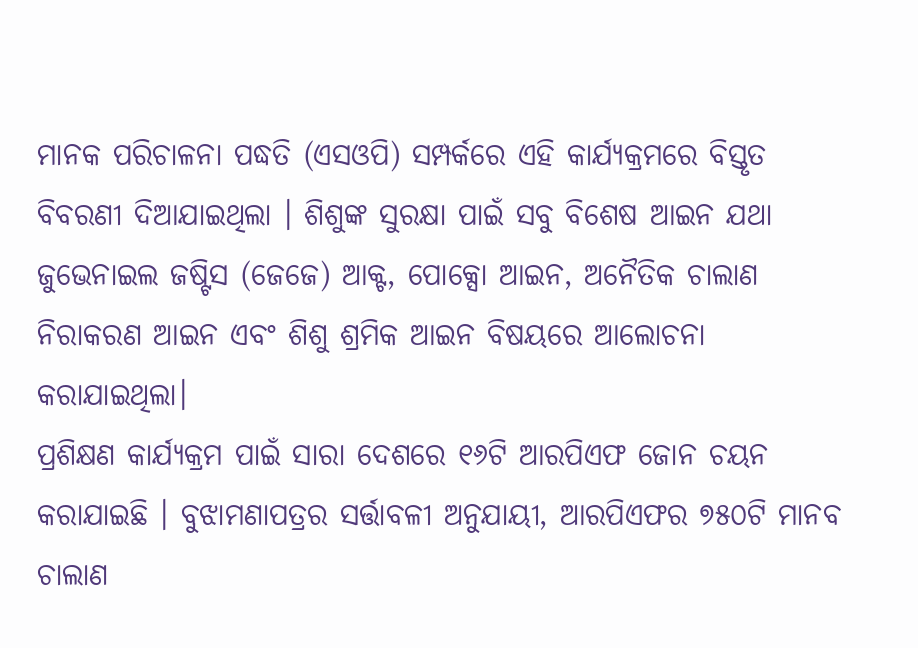ମାନକ ପରିଚାଳନା ପଦ୍ଧତି (ଏସଓପି) ସମ୍ପର୍କରେ ଏହି କାର୍ଯ୍ୟକ୍ରମରେ ବିସ୍ତୃତ ବିବରଣୀ ଦିଆଯାଇଥିଲା । ଶିଶୁଙ୍କ ସୁରକ୍ଷା ପାଇଁ ସବୁ ବିଶେଷ ଆଇନ ଯଥା ଜୁଭେନାଇଲ ଜଷ୍ଟିସ (ଜେଜେ) ଆକ୍ଟ, ପୋକ୍ସୋ ଆଇନ, ଅନୈତିକ ଚାଲାଣ ନିରାକରଣ ଆଇନ ଏବଂ ଶିଶୁ ଶ୍ରମିକ ଆଇନ ବିଷୟରେ ଆଲୋଚନା କରାଯାଇଥିଲା।
ପ୍ରଶିକ୍ଷଣ କାର୍ଯ୍ୟକ୍ରମ ପାଇଁ ସାରା ଦେଶରେ ୧୬ଟି ଆରପିଏଫ ଜୋନ ଚୟନ କରାଯାଇଛି । ବୁଝାମଣାପତ୍ରର ସର୍ତ୍ତାବଳୀ ଅନୁଯାୟୀ, ଆରପିଏଫର ୭୫୦ଟି ମାନବ ଚାଲାଣ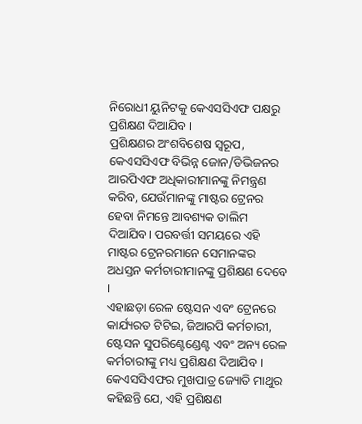ନିରୋଧୀ ୟୁନିଟକୁ କେଏସସିଏଫ ପକ୍ଷରୁ ପ୍ରଶିକ୍ଷଣ ଦିଆଯିବ ।
ପ୍ରଶିକ୍ଷଣର ଅଂଶବିଶେଷ ସ୍ୱରୂପ, କେଏସସିଏଫ ବିଭିନ୍ନ ଜୋନ/ଡିଭିଜନର ଆରପିଏଫ ଅଧିକାରୀମାନଙ୍କୁ ନିମନ୍ତ୍ରଣ କରିବ, ଯେଉଁମାନଙ୍କୁ ମାଷ୍ଟର ଟ୍ରେନର ହେବା ନିମନ୍ତେ ଆବଶ୍ୟକ ତାଲିମ ଦିଆଯିବ। ପରବର୍ତ୍ତୀ ସମୟରେ ଏହି ମାଷ୍ଟର ଟ୍ରେନରମାନେ ସେମାନଙ୍କର ଅଧସ୍ତନ କର୍ମଚାରୀମାନଙ୍କୁ ପ୍ରଶିକ୍ଷଣ ଦେବେ ।
ଏହାଛଡ଼ା ରେଳ ଷ୍ଟେସନ ଏବଂ ଟ୍ରେନରେ କାର୍ଯ୍ୟରତ ଟିଟିଇ, ଜିଆରପି କର୍ମଚାରୀ, ଷ୍ଟେସନ ସୁପରିଣ୍ଟେଣ୍ଡେଣ୍ଟ ଏବଂ ଅନ୍ୟ ରେଳ କର୍ମଚାରୀଙ୍କୁ ମଧ୍ୟ ପ୍ରଶିକ୍ଷଣ ଦିଆଯିବ ।
କେଏସସିଏଫର ମୁଖପାତ୍ର ଜ୍ୟୋତି ମାଥୁର କହିଛନ୍ତି ଯେ, ଏହି ପ୍ରଶିକ୍ଷଣ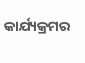କାର୍ଯ୍ୟକ୍ରମର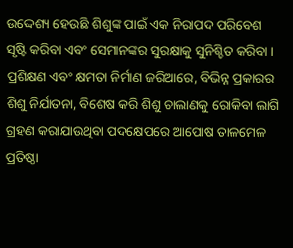ଉଦ୍ଦେଶ୍ୟ ହେଉଛି ଶିଶୁଙ୍କ ପାଇଁ ଏକ ନିରାପଦ ପରିବେଶ ସୃଷ୍ଟି କରିବା ଏବଂ ସେମାନଙ୍କର ସୁରକ୍ଷାକୁ ସୁନିଶ୍ଚିତ କରିବା । ପ୍ରଶିକ୍ଷଣ ଏବଂ କ୍ଷମତା ନିର୍ମାଣ ଜରିଆରେ, ବିଭିନ୍ନ ପ୍ରକାରର ଶିଶୁ ନିର୍ଯାତନା, ବିଶେଷ କରି ଶିଶୁ ଚାଲାଣକୁ ରୋକିବା ଲାଗି ଗ୍ରହଣ କରାଯାଉଥିବା ପଦକ୍ଷେପରେ ଆପୋଷ ତାଳମେଳ ପ୍ରତିଷ୍ଠା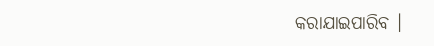କରାଯାଇପାରିବ ।